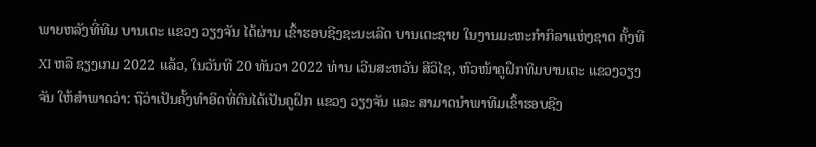ພາຍຫລັງທີ່ທີມ ບານເຕະ ແຂວງ ວຽງຈັນ ໄດ້ຜ່ານ ເຂົ້າຮອບຊີງຊະນະເລີດ ບານເຕະຊາຍ ໃນງານມະຫະກຳກິລາແຫ່ງຊາດ ຄັ້ງທີ XI ຫລື ຊຽງເກມ 2022 ແລ້ວ, ໃນວັນທີ 20 ທັນວາ 2022 ທ່ານ ເວີນສະຫວັນ ສີວິໄຊ, ຫົວໜ້າຄູຝຶກທີມບານເຕະ ແຂວງວຽງຈັນ ໃຫ້ສໍາພາດວ່າ: ຖືວ່າເປັນຄັ້ງທຳອິດທີ່ຕົນໄດ້ເປັນຄູຝຶກ ແຂວງ ວຽງຈັນ ແລະ ສາມາດນຳພາທີມເຂົ້າຮອບຊີງ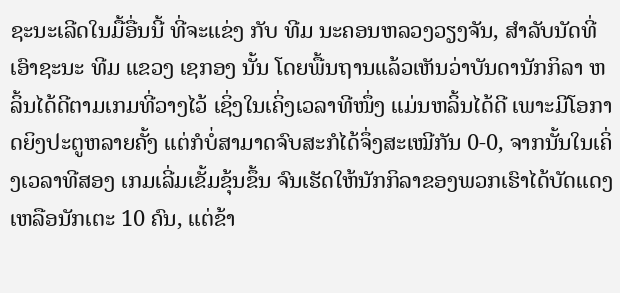ຊະນະເລີດໃນມື້ອື່ນນີ້ ທີ່ຈະແຂ່ງ ກັບ ທີມ ນະຄອນຫລວງວຽງຈັນ, ສໍາລັບນັດທີ່ ເອົາຊະນະ ທີມ ແຂວງ ເຊກອງ ນັ້ນ ໂດຍພື້ນຖານແລ້ວເຫັນວ່າບັນດານັກກິລາ ຫລິ້ນໄດ້ດີຕາມເກມທີ່ວາງໄວ້ ເຊິ່ງໃນເຄິ່ງເວລາທີໜຶ່ງ ແມ່ນຫລິ້ນໄດ້ດີ ເພາະມີໂອກາດຍິງປະຕູຫລາຍຄັ້ງ ແຕ່ກໍບໍ່ສາມາດຈົບສະກໍໄດ້ຈຶ່ງສະເໝີກັນ 0-0, ຈາກນັ້ນໃນເຄິ່ງເວລາທີສອງ ເກມເລີ່ມເຂັ້ມຂຸ້ນຂຶ້ນ ຈົນເຮັດໃຫ້ນັກກິລາຂອງພວກເຮົາໄດ້ບັດແດງ ເຫລືອນັກເຕະ 10 ຄົນ, ແຕ່ຂ້າ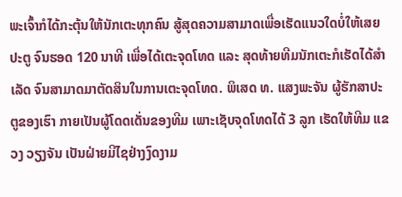ພະເຈົ້າກໍໄດ້ກະຕຸ້ນໃຫ້ນັກເຕະທຸກຄົນ ສູ້ສຸດຄວາມສາມາດເພື່ອເຮັດແນວໃດບໍ່ໃຫ້ເສຍປະຕູ ຈົນຮອດ 120 ນາທີ ເພື່ອໄດ້ເຕະຈຸດໂທດ ແລະ ສຸດທ້າຍທີມນັກເຕະກໍເຮັດໄດ້ສຳເລັດ ຈົນສາມາດມາຕັດສິນໃນການເຕະຈຸດໂທດ. ພິເສດ ທ. ແສງພະຈັນ ຜູ້ຮັກສາປະຕູຂອງເຮົາ ກາຍເປັນຜູ້ໂດດເດັ່ນຂອງທີມ ເພາະເຊັບຈຸດໂທດໄດ້ 3 ລູກ ເຮັດໃຫ້ທີມ ແຂວງ ວຽງຈັນ ເປັນຝ່າຍມີໄຊຢ່າງງົດງາມ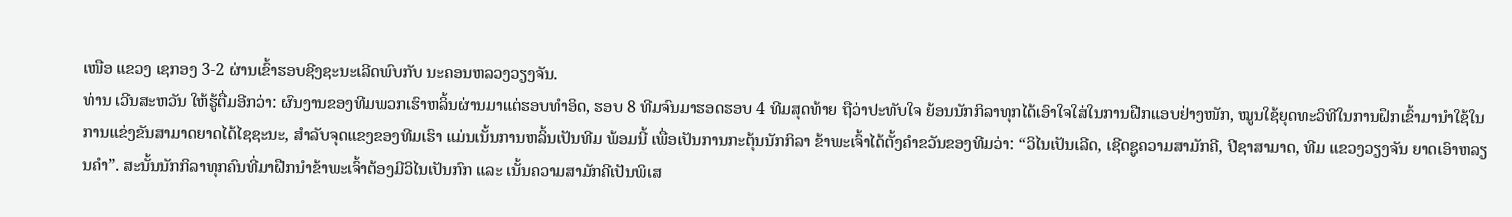ເໜືອ ແຂວງ ເຊກອງ 3-2 ຜ່ານເຂົ້າຮອບຊີງຊະນະເລີດພົບກັບ ນະຄອນຫລວງວຽງຈັນ.
ທ່ານ ເວີນສະຫວັນ ໃຫ້ຮູ້ຕື່ມອີກວ່າ: ຜົນງານຂອງທີມພວກເຮົາຫລິ້ນຜ່ານມາແຕ່ຮອບທໍາອິດ, ຮອບ 8 ທີມຈົນມາຮອດຮອບ 4 ທີມສຸດທ້າຍ ຖືວ່າປະທັບໃຈ ຍ້ອນນັກກິລາທຸກໄດ້ເອົາໃຈໃສ່ໃນການຝືກແອບຢ່າງໜັກ, ໝູນໃຊ້ຍຸດທະວິທີໃນການຝຶກເຂົ້າມານໍາໃຊ້ໃນການແຂ່ງຂັນສາມາດຍາດໄດ້ໄຊຊະນະ, ສໍາລັບຈຸດແຂງຂອງທີມເຮົາ ແມ່ນເນັ້ນການຫລິ້ນເປັນທີມ ພ້ອມນີ້ ເພື່ອເປັນການກະຕຸ້ນນັກກິລາ ຂ້າພະເຈົ້າໄດ້ຕັ້ງຄໍາຂວັນຂອງທີມວ່າ: “ວິໄນເປັນເລີດ, ເຊີດຊູຄວາມສາມັກຄີ, ປີຊາສາມາດ, ທີມ ແຂວງວຽງຈັນ ຍາດເອົາຫລຽນຄໍາ”. ສະນັ້ນນັກກິລາທຸກຄົນທີ່ມາຝືກນໍາຂ້າພະເຈົ້າຕ້ອງມີວິໄນເປັນກົກ ແລະ ເນັ້ນຄວາມສາມັກຄີເປັນພິເສ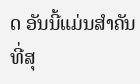ດ ອັນນີ້ແມ່ນສໍາຄັນທີ່ສຸ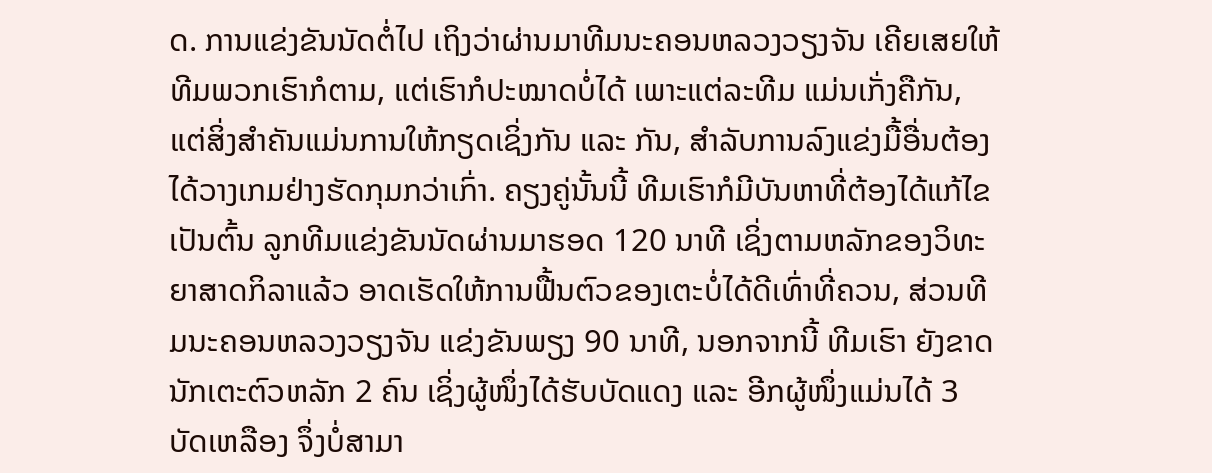ດ. ການແຂ່ງຂັນນັດຕໍ່ໄປ ເຖິງວ່າຜ່ານມາທີມນະຄອນຫລວງວຽງຈັນ ເຄີຍເສຍໃຫ້ທີມພວກເຮົາກໍຕາມ, ແຕ່ເຮົາກໍປະໝາດບໍ່ໄດ້ ເພາະແຕ່ລະທີມ ແມ່ນເກັ່ງຄືກັນ, ແຕ່ສິ່ງສໍາຄັນແມ່ນການໃຫ້ກຽດເຊິ່ງກັນ ແລະ ກັນ, ສຳລັບການລົງແຂ່ງມື້ອື່ນຕ້ອງໄດ້ວາງເກມຢ່າງຮັດກຸມກວ່າເກົ່າ. ຄຽງຄູ່ນັ້ນນີ້ ທີມເຮົາກໍມີບັນຫາທີ່ຕ້ອງໄດ້ແກ້ໄຂ ເປັນຕົ້ນ ລູກທີມແຂ່ງຂັນນັດຜ່ານມາຮອດ 120 ນາທີ ເຊິ່ງຕາມຫລັກຂອງວິທະຍາສາດກິລາແລ້ວ ອາດເຮັດໃຫ້ການຟື້ນຕົວຂອງເຕະບໍ່ໄດ້ດີເທົ່າທີ່ຄວນ, ສ່ວນທີມນະຄອນຫລວງວຽງຈັນ ແຂ່ງຂັນພຽງ 90 ນາທີ, ນອກຈາກນີ້ ທີມເຮົາ ຍັງຂາດນັກເຕະຕົວຫລັກ 2 ຄົນ ເຊິ່ງຜູ້ໜຶ່ງໄດ້ຮັບບັດແດງ ແລະ ອີກຜູ້ໜຶ່ງແມ່ນໄດ້ 3 ບັດເຫລືອງ ຈຶ່ງບໍ່ສາມາ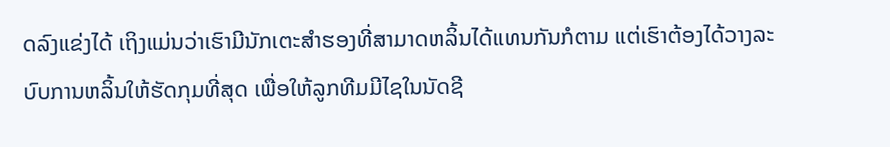ດລົງແຂ່ງໄດ້ ເຖິງແມ່ນວ່າເຮົາມີນັກເຕະສຳຮອງທີ່ສາມາດຫລິ້ນໄດ້ແທນກັນກໍຕາມ ແຕ່ເຮົາຕ້ອງໄດ້ວາງລະບົບການຫລິ້ນໃຫ້ຮັດກຸມທີ່ສຸດ ເພື່ອໃຫ້ລູກທີມມີໄຊໃນນັດຊີ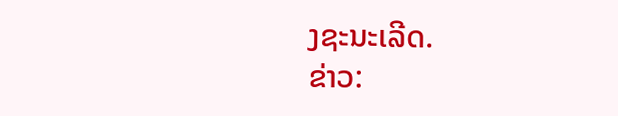ງຊະນະເລີດ.
ຂ່າວ: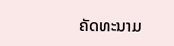ຄັດທະນາມ